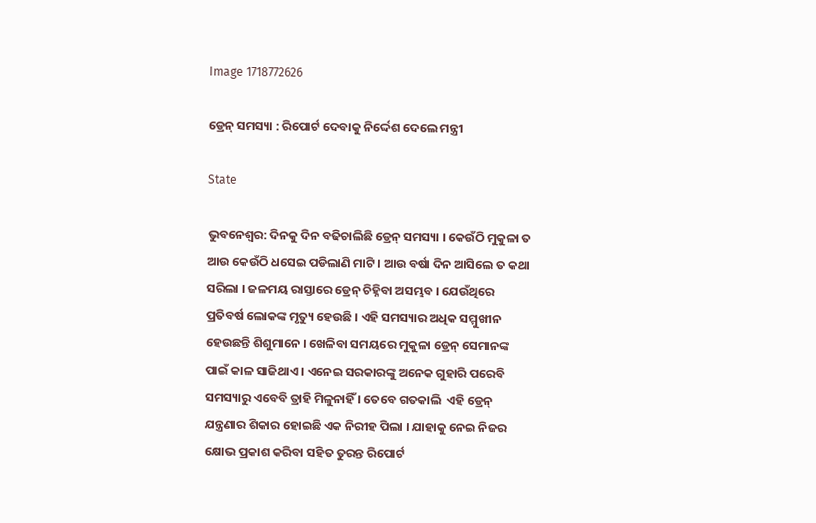Image 1718772626

ଡ୍ରେନ୍ ସମସ୍ୟା : ରିପୋର୍ଟ ଦେବାକୁ ନିର୍ଦ୍ଦେଶ ଦେଲେ ମନ୍ତ୍ରୀ

State

ଭୁବନେଶ୍ବର: ଦିନକୁ ଦିନ ବଢିଚାଲିଛି ଡ୍ରେନ୍ ସମସ୍ୟା । କେଉଁଠି ମୁକୁଳା ତ ଆଉ କେଉଁଠି ଧସେଇ ପଡିଲାଣି ମାଟି । ଆଉ ବର୍ଷା ଦିନ ଆସିଲେ ତ କଥା ସରିଲା । ଜଳମୟ ରାସ୍ତାରେ ଡ୍ରେନ୍ ଚିହ୍ନିବା ଅସମ୍ଭବ । ଯେଉଁଥିରେ ପ୍ରତିବର୍ଷ ଲୋକଙ୍କ ମୃତ୍ୟୁ ହେଉଛି । ଏହି ସମସ୍ୟାର ଅଧିକ ସମ୍ମୁଖୀନ ହେଉଛନ୍ତି ଶିଶୁମାନେ । ଖେଳିବା ସମୟରେ ମୁକୁଳା ଡ୍ରେନ୍ ସେମାନଙ୍କ ପାଇଁ କାଳ ସାଜିଥାଏ । ଏନେଇ ସରକାରଙ୍କୁ ଅନେକ ଗୁହାରି ପରେବି ସମସ୍ୟାରୁ ଏବେବି ତ୍ରାହି ମିଳୁନାହିଁ । ତେବେ ଗତକାଲି  ଏହି ଡ୍ରେନ୍ ଯନ୍ତ୍ରଣାର ଶିକାର ହୋଇଛି ଏକ ନିରୀହ ପିଲା । ଯାହାକୁ ନେଇ ନିଜର କ୍ଷୋଭ ପ୍ରକାଶ କରିବା ସହିତ ତୁରନ୍ତ ରିପୋର୍ଟ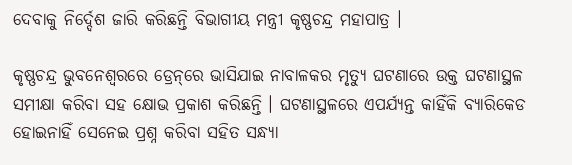ଦେବାକୁ ନିର୍ଦ୍ଦେଶ ଜାରି କରିଛନ୍ତି ବିଭାଗୀୟ ମନ୍ତ୍ରୀ କୃଷ୍ଣଚନ୍ଦ୍ର ମହାପାତ୍ର ।

କୃଷ୍ଣଚନ୍ଦ୍ର ଭୁବନେଶ୍ବରରେ ଡ୍ରେନ୍‌ରେ ଭାସିଯାଇ ନାବାଳକର ମୃତ୍ୟୁ ଘଟଣାରେ ଉକ୍ତ ଘଟଣାସ୍ଥଳ ସମୀକ୍ଷା କରିବା ସହ କ୍ଷୋଭ ପ୍ରକାଶ କରିଛନ୍ତି । ଘଟଣାସ୍ଥଳରେ ଏପର୍ଯ୍ୟନ୍ତ କାହିଁକି ବ୍ୟାରିକେଡ ହୋଇନାହିଁ ସେନେଇ ପ୍ରଶ୍ନ କରିବା ସହିତ ସନ୍ଧ୍ୟା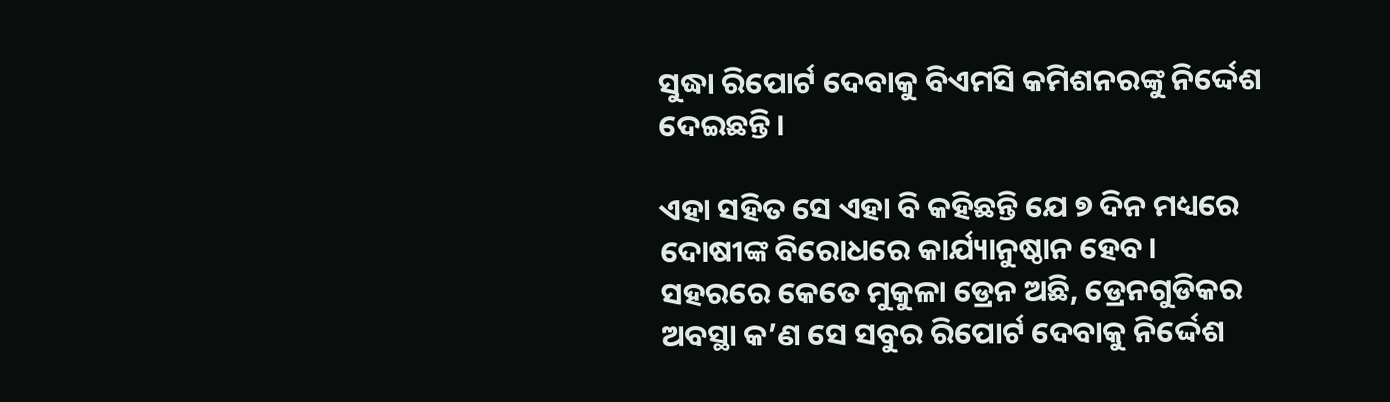ସୁଦ୍ଧା ରିପୋର୍ଟ ଦେବାକୁ ବିଏମସି କମିଶନରଙ୍କୁ ନିର୍ଦ୍ଦେଶ ଦେଇଛନ୍ତି।

ଏହା ସହିତ ସେ ଏହା ବି କହିଛନ୍ତି ଯେ ୭ ଦିନ ମଧ୍ୟରେ ଦୋଷୀଙ୍କ ବିରୋଧରେ କାର୍ଯ୍ୟାନୁଷ୍ଠାନ ହେବ। ସହରରେ କେତେ ମୁକୁଳା ଡ୍ରେନ ଅଛି, ଡ୍ରେନଗୁଡିକର ଅବସ୍ଥା କ’ଣ ସେ ସବୁର ରିପୋର୍ଟ ଦେବାକୁ ନିର୍ଦ୍ଦେଶ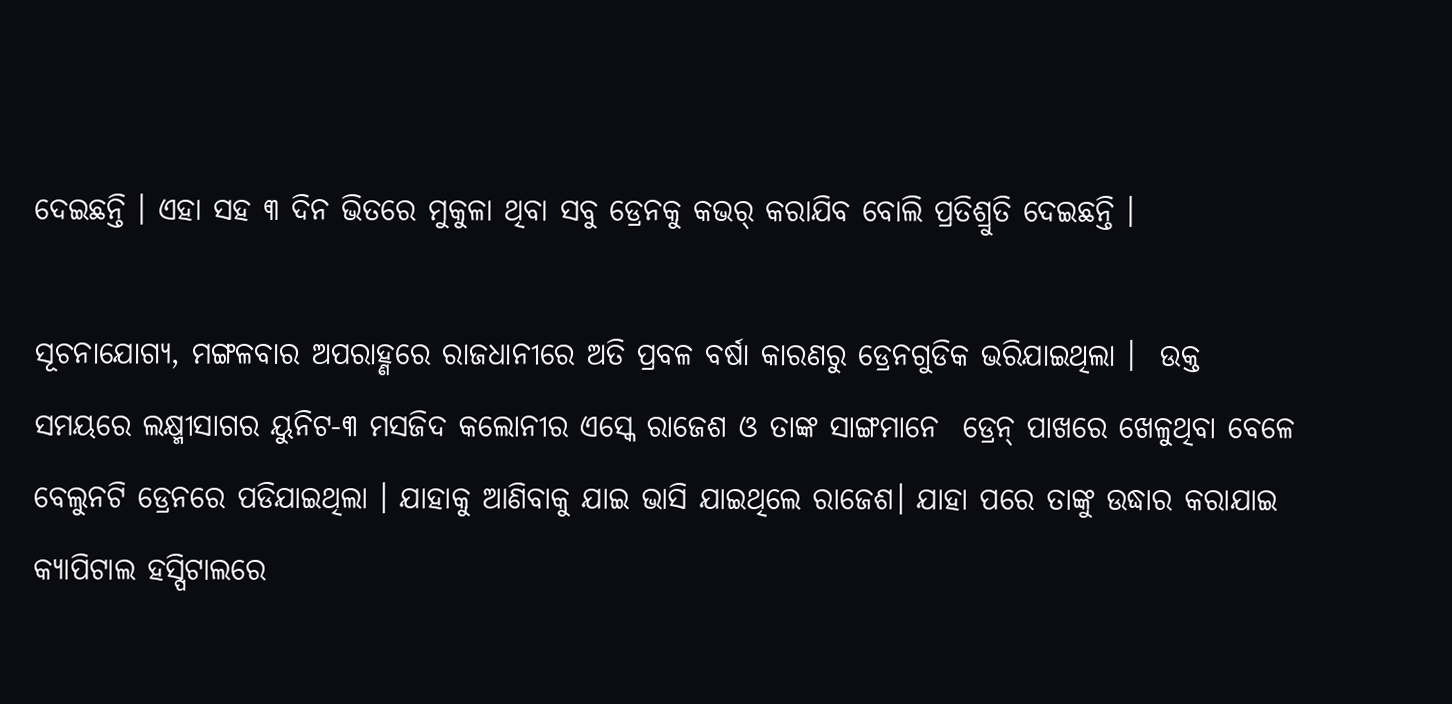ଦେଇଛନ୍ତି । ଏହା ସହ ୩ ଦିନ ଭିତରେ ମୁକୁଳା ଥିବା ସବୁ ଡ୍ରେନକୁ କଭର୍‌ କରାଯିବ ବୋଲି ପ୍ରତିଶ୍ରୁତି ଦେଇଛନ୍ତି ।

ସୂଚନାଯୋଗ୍ୟ, ମଙ୍ଗଳବାର ଅପରାହ୍ଣରେ ରାଜଧାନୀରେ ଅତି ପ୍ରବଳ ବର୍ଷା କାରଣରୁ ଡ୍ରେନଗୁଡିକ ଭରିଯାଇଥିଲା ।  ଉକ୍ତ ସମୟରେ ଲକ୍ଷ୍ମୀସାଗର ୟୁନିଟ-୩ ମସଜିଦ କଲୋନୀର ଏସ୍କେ ରାଜେଶ ଓ ତାଙ୍କ ସାଙ୍ଗମାନେ  ଡ୍ରେନ୍‌ ପାଖରେ ଖେଳୁଥିବା ବେଳେ ବେଲୁନଟି ଡ୍ରେନରେ ପଡିଯାଇଥିଲା । ଯାହାକୁ ଆଣିବାକୁ ଯାଇ ଭାସି ଯାଇଥିଲେ ରାଜେଶ। ଯାହା ପରେ ତାଙ୍କୁ ଉଦ୍ଧାର କରାଯାଇ କ୍ୟାପିଟାଲ ହସ୍ପିଟାଲରେ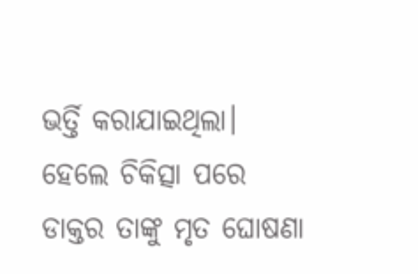ଭର୍ତ୍ତି କରାଯାଇଥିଲା। ହେଲେ ଚିକିତ୍ସା ପରେ ଡାକ୍ତର ତାଙ୍କୁ ମୃତ ଘୋଷଣା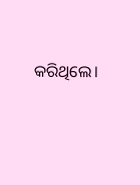କରିଥିଲେ।